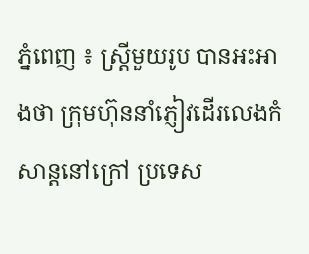ភ្នំពេញ ៖ ស្ដ្រីមួយរូប បានអះអាងថា ក្រុមហ៊ុននាំភ្ញៀវដើរលេងកំសាន្ដនៅក្រៅ ប្រទេស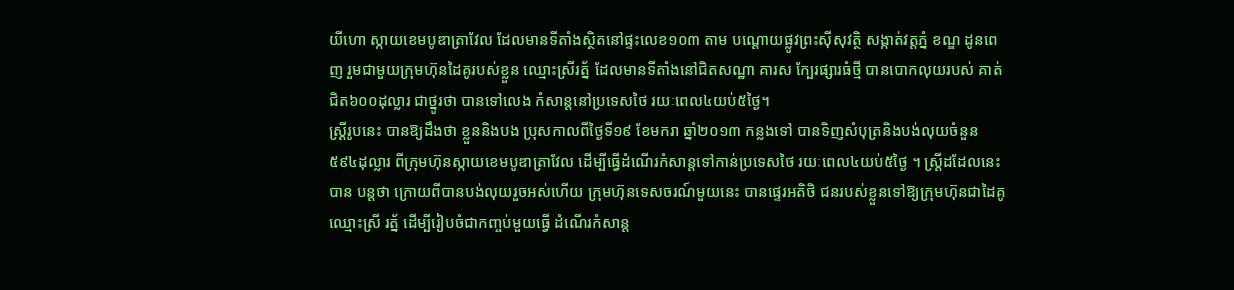យីហោ ស្កាយខេមបូឌាត្រាវែល ដែលមានទីតាំងស្ថិតនៅផ្ទះលេខ១០៣ តាម បណ្ដោយផ្លូវព្រះស៊ីសុវត្ថិ សង្កាត់វត្ដភ្នំ ខណ្ឌ ដូនពេញ រួមជាមួយក្រុមហ៊ុនដៃគូរបស់ខ្លួន ឈ្មោះស្រីរត្ន័ ដែលមានទីតាំងនៅជិតសណ្ឋា គារស ក្បែរផ្សារធំថ្មី បានបោកលុយរបស់ គាត់ជិត៦០០ដុល្លារ ជាថ្នូរថា បានទៅលេង កំសាន្ដនៅប្រទេសថៃ រយៈពេល៤យប់៥ថ្ងៃ។
ស្ដ្រីរូបនេះ បានឱ្យដឹងថា ខ្លួននិងបង ប្រុសកាលពីថ្ងៃទី១៩ ខែមករា ឆ្នាំ២០១៣ កន្លងទៅ បានទិញសំបុត្រនិងបង់លុយចំនួន ៥៩៤ដុល្លារ ពីក្រុមហ៊ុនស្កាយខេមបូឌាត្រាវែល ដើម្បីធ្វើដំណើរកំសាន្ដទៅកាន់ប្រទេសថៃ រយៈពេល៤យប់៥ថ្ងៃ ។ ស្ដ្រីដដែលនេះ បាន បន្ដថា ក្រោយពីបានបង់លុយរួចអស់ហើយ ក្រុមហ៊ុនទេសចរណ៍មួយនេះ បានផ្ទេរអតិថិ ជនរបស់ខ្លួនទៅឱ្យក្រុមហ៊ុនជាដៃគូ ឈ្មោះស្រី រត្ន័ ដើម្បីរៀបចំជាកញ្ចប់មួយធ្វើ ដំណើរកំសាន្ដ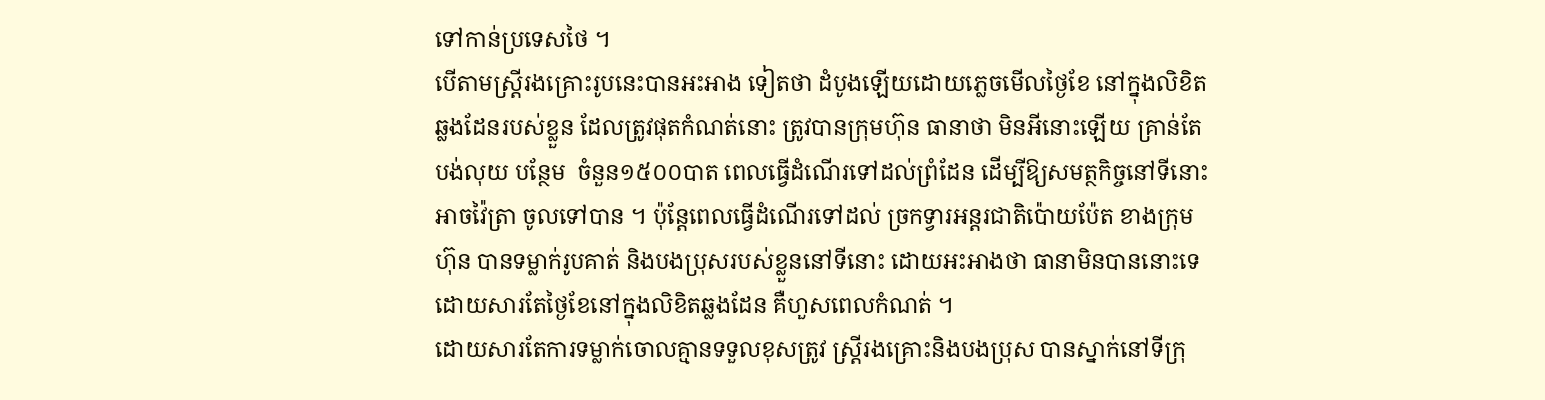ទៅកាន់ប្រទេសថៃ ។
បើតាមស្ដ្រីរងគ្រោះរូបនេះបានអះអាង ទៀតថា ដំបូងឡើយដោយភ្លេចមើលថ្ងៃខែ នៅក្នុងលិខិតឆ្លងដែនរបស់ខ្លួន ដែលត្រូវផុតកំណត់នោះ ត្រូវបានក្រុមហ៊ុន ធានាថា មិនអីនោះឡើយ គ្រាន់តែបង់លុយ បន្ថែម  ចំនួន១៥០០បាត ពេលធ្វើដំណើរទៅដល់ព្រំដែន ដើម្បីឱ្យសមត្ថកិច្ចនៅទីនោះអាចវ៉ៃត្រា ចូលទៅបាន ។ ប៉ុន្ដែពេលធ្វើដំណើរទៅដល់ ច្រកទ្វារអន្ដរជាតិប៉ោយប៉ែត ខាងក្រុមហ៊ុន បានទម្លាក់រូបគាត់ និងបងប្រុសរបស់ខ្លួននៅទីនោះ ដោយអះអាងថា ធានាមិនបាននោះទេ ដោយសារតែថ្ងៃខែនៅក្នុងលិខិតឆ្លងដែន គឺហួសពេលកំណត់ ។
ដោយសារតែការទម្លាក់ចោលគ្មានទទួលខុសត្រូវ ស្ដ្រីរងគ្រោះនិងបងប្រុស បានស្នាក់នៅទីក្រុ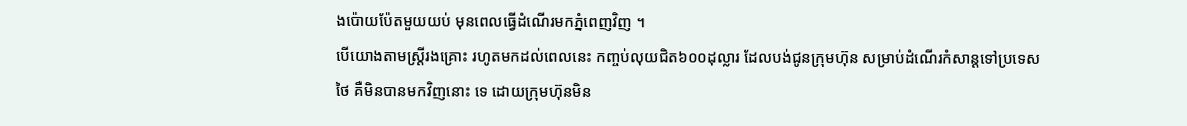ងប៉ោយប៉ែតមួយយប់ មុនពេលធ្វើដំណើរមកភ្នំពេញវិញ ។
បើយោងតាមស្ដ្រីរងគ្រោះ រហូតមកដល់ពេលនេះ កញ្ចប់លុយជិត៦០០ដុល្លារ ដែលបង់ជូនក្រុមហ៊ុន សម្រាប់ដំណើរកំសាន្ដទៅប្រទេសថៃ គឺមិនបានមកវិញនោះ ទេ ដោយក្រុមហ៊ុនមិន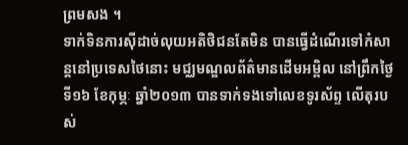ព្រមសង ។
ទាក់ទិនការស៊ីដាច់លុយអតិថិជនតែមិន បានធ្វើដំណើរទៅកំសាន្ដនៅប្រទេសថៃនោះ មជ្ឈមណ្ឌលព័ត៌មានដើមអម្ពិល នៅព្រឹកថ្ងៃទី១៦ ខែកុម្ភៈ ឆ្នាំ២០១៣ បានទាក់ទងទៅលេខទូរស័ព្ទ លើតុរបស់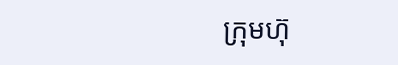ក្រុមហ៊ុ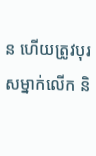ន ហើយត្រូវបុរសម្នាក់លើក និ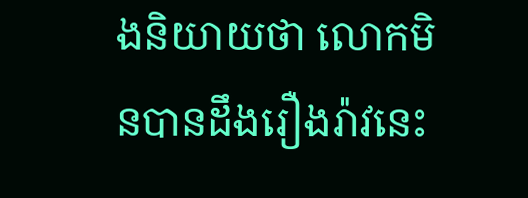ងនិយាយថា លោកមិនបានដឹងរឿងរ៉ាវនេះ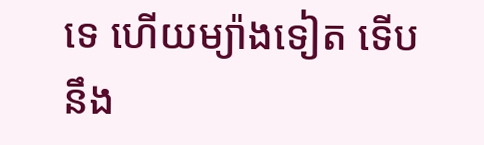ទេ ហើយម្យ៉ាងទៀត ទើបនឹង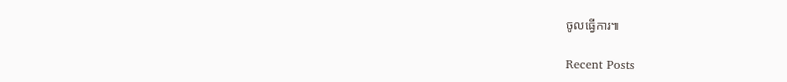ចូលធ្វើការ៕

Recent Posts